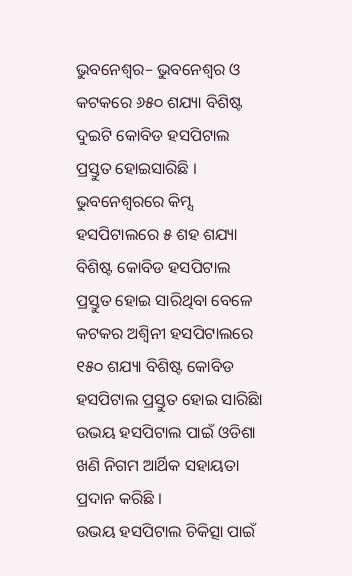ଭୁବନେଶ୍ୱର– ଭୁବନେଶ୍ୱର ଓ କଟକରେ ୬୫୦ ଶଯ୍ୟା ବିଶିଷ୍ଟ ଦୁଇଟି କୋବିଡ ହସପିଟାଲ ପ୍ରସ୍ତୁତ ହୋଇସାରିଛି । ଭୁବନେଶ୍ୱରରେ କିମ୍ସ ହସପିଟାଲରେ ୫ ଶହ ଶଯ୍ୟା ବିଶିଷ୍ଟ କୋବିଡ ହସପିଟାଲ ପ୍ରସ୍ତୁତ ହୋଇ ସାରିଥିବା ବେଳେ କଟକର ଅଶ୍ୱିନୀ ହସପିଟାଲରେ ୧୫୦ ଶଯ୍ୟା ବିଶିଷ୍ଟ କୋବିଡ ହସପିଟାଲ ପ୍ରସ୍ତୁତ ହୋଇ ସାରିଛିା ଉଭୟ ହସପିଟାଲ ପାଇଁ ଓଡିଶା ଖଣି ନିଗମ ଆର୍ଥିକ ସହାୟତା ପ୍ରଦାନ କରିଛି ।
ଉଭୟ ହସପିଟାଲ ଚିକିତ୍ସା ପାଇଁ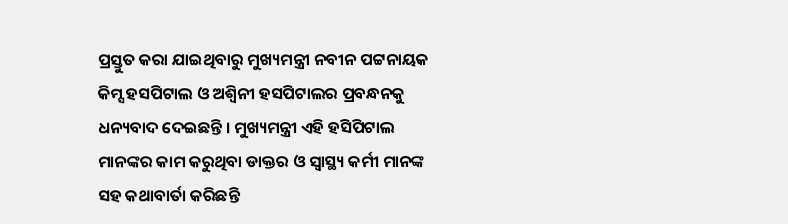ପ୍ରସ୍ତୁତ କରା ଯାଇଥିବାରୁ ମୁଖ୍ୟମନ୍ତ୍ରୀ ନବୀନ ପଟ୍ଟନାୟକ କିମ୍ସ ହସପିଟାଲ ଓ ଅଶ୍ୱିନୀ ହସପିଟାଲର ପ୍ରବନ୍ଧନକୁ ଧନ୍ୟବାଦ ଦେଇଛନ୍ତି । ମୁଖ୍ୟମନ୍ତ୍ରୀ ଏହି ହସିପିଟାଲ ମାନଙ୍କର କାମ କରୁଥିବା ଡାକ୍ତର ଓ ସ୍ୱାସ୍ଥ୍ୟ କର୍ମୀ ମାନଙ୍କ ସହ କଥାବାର୍ତା କରିଛନ୍ତି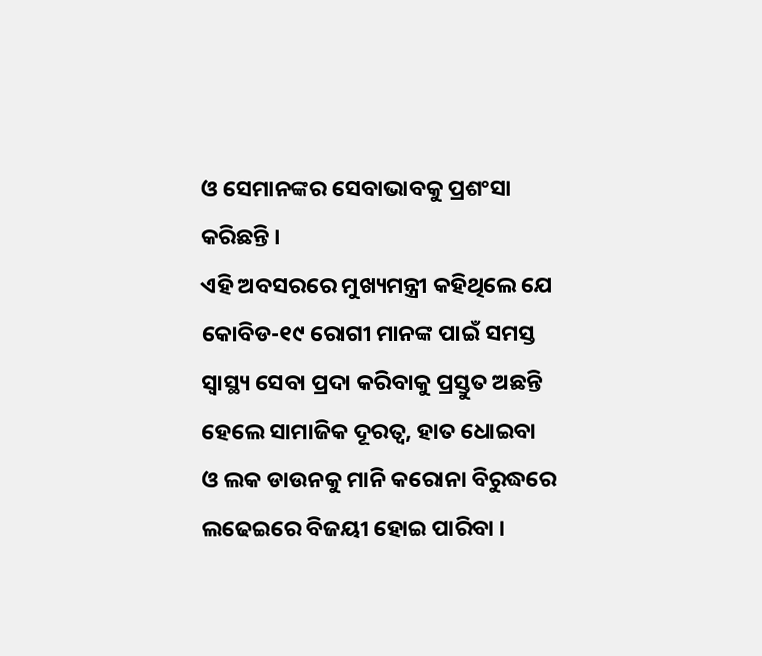ଓ ସେମାନଙ୍କର ସେବାଭାବକୁ ପ୍ରଶଂସା କରିଛନ୍ତି ।
ଏହି ଅବସରରେ ମୁଖ୍ୟମନ୍ତ୍ରୀ କହିଥିଲେ ଯେ କୋବିଡ-୧୯ ରୋଗୀ ମାନଙ୍କ ପାଇଁ ସମସ୍ତ ସ୍ୱାସ୍ଥ୍ୟ ସେବା ପ୍ରଦା କରିବାକୁ ପ୍ରସ୍ତୁତ ଅଛନ୍ତି ହେଲେ ସାମାଜିକ ଦୂରତ୍ୱ, ହାତ ଧୋଇବା ଓ ଲକ ଡାଉନକୁ ମାନି କରୋନା ବିରୁଦ୍ଧରେ ଲଢେଇରେ ବିଜୟୀ ହୋଇ ପାରିବା ।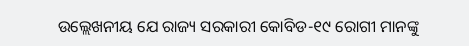ଉଲ୍ଲେଖନୀୟ ଯେ ରାଜ୍ୟ ସରକାରୀ କୋବିଡ-୧୯ ରୋଗୀ ମାନଙ୍କୁ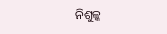ନିଶୁଳ୍କ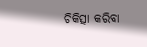ଚିକିତ୍ସା କରିବା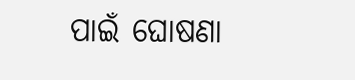ପାଇଁ ଘୋଷଣା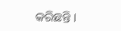କରିଛନ୍ତି ।